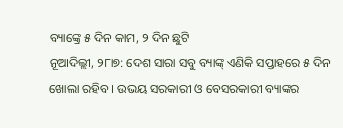ବ୍ୟାଙ୍କ୍ରେ ୫ ଦିନ କାମ, ୨ ଦିନ ଛୁଟି
ନୂଆଦିଲ୍ଲୀ, ୨୮ା୭: ଦେଶ ସାରା ସବୁ ବ୍ୟାଙ୍କ୍ ଏଣିକି ସପ୍ତାହରେ ୫ ଦିନ ଖୋଲା ରହିବ । ଉଭୟ ସରକାରୀ ଓ ବେସରକାରୀ ବ୍ୟାଙ୍କର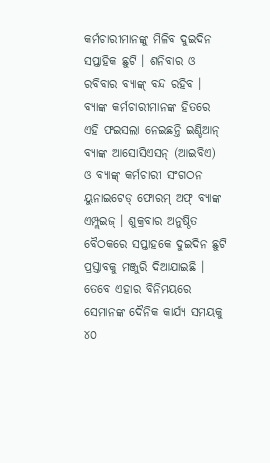କର୍ମଚାରୀମାନଙ୍କୁ ମିଳିବ ଦୁଇଦିନ ସପ୍ତାହିକ ଛୁଟି । ଶନିବାର ଓ ରବିବାର ବ୍ୟାଙ୍କ୍ ବନ୍ଦ ରହିବ । ବ୍ୟାଙ୍କ କର୍ମଚାରୀମାନଙ୍କ ହିତରେ ଏହି ଫଇସଲା ନେଇଛନ୍ତି ଇଣ୍ଡିଆନ୍ ବ୍ୟାଙ୍କ ଆସୋସିଏସନ୍ (ଆଇବିଏ) ଓ ବ୍ୟାଙ୍କ୍ କର୍ମଚାରୀ ସଂଗଠନ ୟୁନାଇଟେଡ୍ ଫୋରମ୍ ଅଫ୍ ବ୍ୟାଙ୍କ ଏମ୍ପ୍ଲଇଜ୍ । ଶୁକ୍ରବାର ଅନୁଷ୍ଠିତ ବୈଠକରେ ସପ୍ତାହକେ ଦୁଇଦିନ ଛୁଟି ପ୍ରସ୍ତାବକୁ ମଞ୍ଜୁରି ଦିଆଯାଇଛି । ତେବେ ଏହାର ବିନିମୟରେ ସେମାନଙ୍କ ଦୈନିକ କାର୍ଯ୍ୟ ସମୟକୁ ୪୦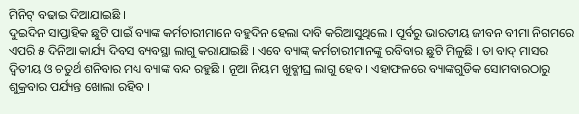ମିନିଟ୍ ବଢାଇ ଦିଆଯାଇଛି ।
ଦୁଇଦିନ ସାପ୍ତାହିକ ଛୁଟି ପାଇଁ ବ୍ୟାଙ୍କ କର୍ମଚାରୀମାନେ ବହୁଦିନ ହେଲା ଦାବି କରିଆସୁଥିଲେ । ପୂର୍ବରୁ ଭାରତୀୟ ଜୀବନ ବୀମା ନିଗମରେ ଏପରି ୫ ଦିନିଆ କାର୍ଯ୍ୟ ଦିବସ ବ୍ୟବସ୍ଥା ଲାଗୁ କରାଯାଇଛି । ଏବେ ବ୍ୟାଙ୍କ୍ କର୍ମଚାରୀମାନଙ୍କୁ ରବିବାର ଛୁଟି ମିଳୁଛି । ତା ବାଦ୍ ମାସର ଦ୍ୱିତୀୟ ଓ ଚତୁର୍ଥ ଶନିବାର ମଧ୍ୟ ବ୍ୟାଙ୍କ ବନ୍ଦ ରହୁଛି । ନୂଆ ନିୟମ ଖୁବ୍ଶୀଘ୍ର ଲାଗୁ ହେବ । ଏହାଫଳରେ ବ୍ୟାଙ୍କଗୁଡିକ ସୋମବାରଠାରୁ ଶୁକ୍ରବାର ପର୍ଯ୍ୟନ୍ତ ଖୋଲା ରହିବ ।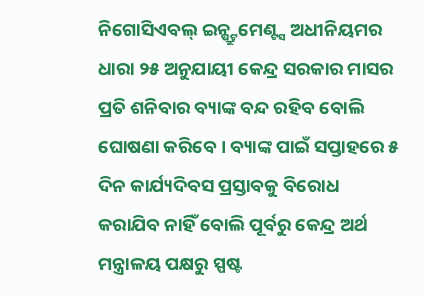ନିଗୋସିଏବଲ୍ ଇନ୍ଷ୍ଟ୍ରୁମେଣ୍ଟ୍ସ ଅଧୀନିୟମର ଧାରା ୨୫ ଅନୁଯାୟୀ କେନ୍ଦ୍ର ସରକାର ମାସର ପ୍ରତି ଶନିବାର ବ୍ୟାଙ୍କ ବନ୍ଦ ରହିବ ବୋଲି ଘୋଷଣା କରିବେ । ବ୍ୟାଙ୍କ ପାଇଁ ସପ୍ତାହରେ ୫ ଦିନ କାର୍ଯ୍ୟଦିବସ ପ୍ରସ୍ତାବକୁ ବିରୋଧ କରାଯିବ ନାହିଁ ବୋଲି ପୂର୍ବରୁ କେନ୍ଦ୍ର ଅର୍ଥ ମନ୍ତ୍ରାଳୟ ପକ୍ଷରୁ ସ୍ପଷ୍ଟ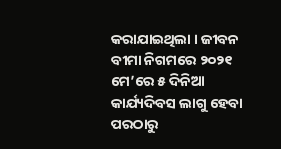କରାଯାଇଥିଲା । ଜୀବନ ବୀମା ନିଗମରେ ୨୦୨୧ ମେ’ରେ ୫ ଦିନିଆ କାର୍ଯ୍ୟଦିବସ ଲାଗୁ ହେବା ପରଠାରୁ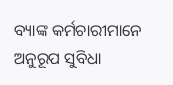ବ୍ୟାଙ୍କ କର୍ମଚାରୀମାନେ ଅନୁରୂପ ସୁବିଧା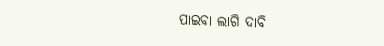ପାଇବା ଲାଗି ଦାବି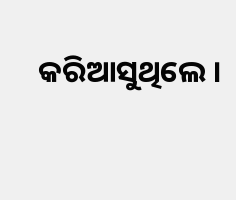କରିଆସୁଥିଲେ ।